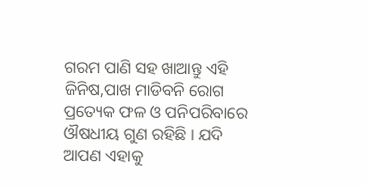ଗରମ ପାଣି ସହ ଖାଆନ୍ତୁ ଏହି ଜିନିଷ,ପାଖ ମାଡିବନି ରୋଗ
ପ୍ରତ୍ୟେକ ଫଳ ଓ ପନିପରିବାରେ ଔଷଧୀୟ ଗୁଣ ରହିଛି । ଯଦି ଆପଣ ଏହାକୁ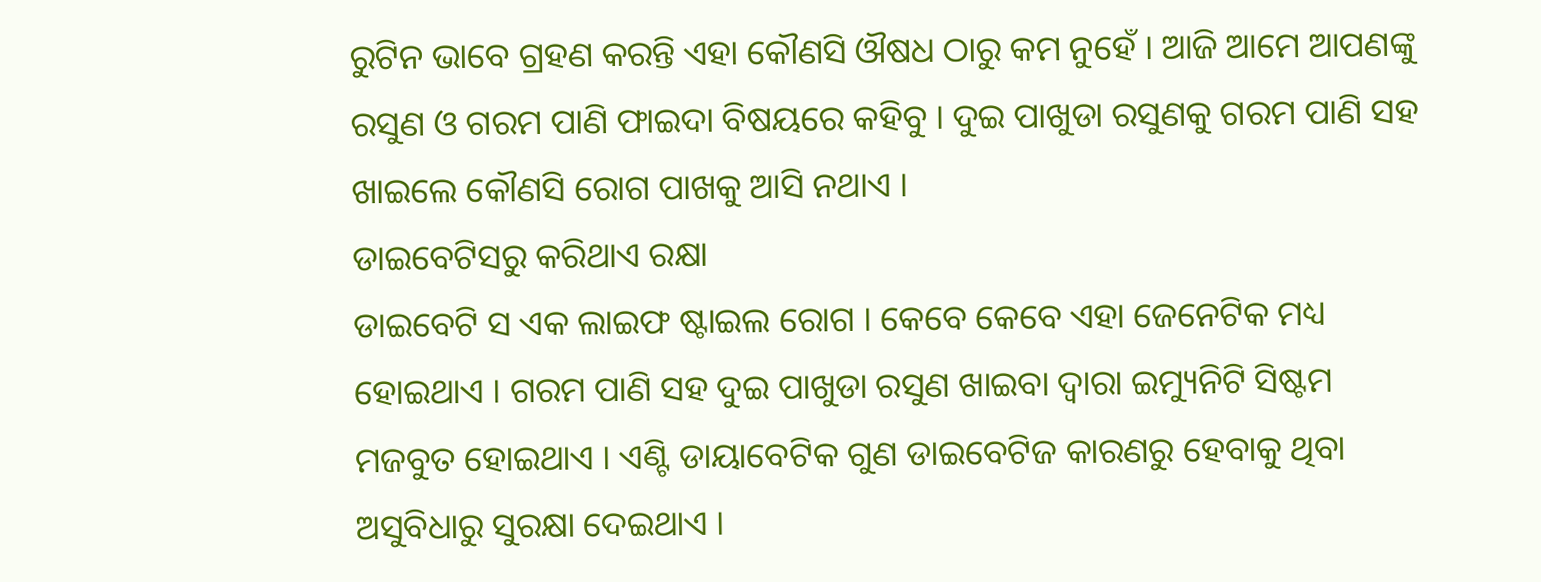ରୁଟିନ ଭାବେ ଗ୍ରହଣ କରନ୍ତି ଏହା କୌଣସି ଔଷଧ ଠାରୁ କମ ନୁହେଁ । ଆଜି ଆମେ ଆପଣଙ୍କୁ ରସୁଣ ଓ ଗରମ ପାଣି ଫାଇଦା ବିଷୟରେ କହିବୁ । ଦୁଇ ପାଖୁଡା ରସୁଣକୁ ଗରମ ପାଣି ସହ ଖାଇଲେ କୌଣସି ରୋଗ ପାଖକୁ ଆସି ନଥାଏ ।
ଡାଇବେଟିସରୁ କରିଥାଏ ରକ୍ଷା
ଡାଇବେଟି ସ ଏକ ଲାଇଫ ଷ୍ଟାଇଲ ରୋଗ । କେବେ କେବେ ଏହା ଜେନେଟିକ ମଧ୍ୟ ହୋଇଥାଏ । ଗରମ ପାଣି ସହ ଦୁଇ ପାଖୁଡା ରସୁଣ ଖାଇବା ଦ୍ୱାରା ଇମ୍ୟୁନିଟି ସିଷ୍ଟମ ମଜବୁତ ହୋଇଥାଏ । ଏଣ୍ଟି ଡାୟାବେଟିକ ଗୁଣ ଡାଇବେଟିଜ କାରଣରୁ ହେବାକୁ ଥିବା ଅସୁବିଧାରୁ ସୁରକ୍ଷା ଦେଇଥାଏ ।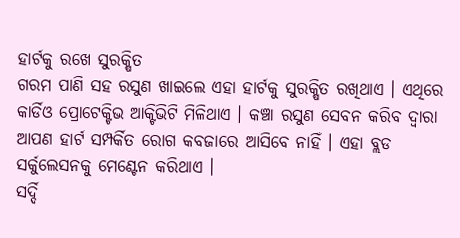ହାର୍ଟକୁ ରଖେ ସୁରକ୍ଷିତ
ଗରମ ପାଣି ସହ ରସୁଣ ଖାଇଲେ ଏହା ହାର୍ଟକୁ ସୁରକ୍ଷିତ ରଖିଥାଏ । ଏଥିରେ କାର୍ଡିଓ ପ୍ରୋଟେକ୍ଟିଭ ଆକ୍ଟିଭିଟି ମିଳିଥାଏ । କଞ୍ଚା ରସୁଣ ସେବନ କରିବ ଦ୍ୱାରା ଆପଣ ହାର୍ଟ ସମ୍ପର୍କିତ ରୋଗ କବଜାରେ ଆସିବେ ନାହିଁ । ଏହା ବ୍ଲଡ ସର୍କୁଲେସନକୁ ମେଣ୍ଟେନ କରିଥାଏ ।
ସର୍ଦ୍ଦି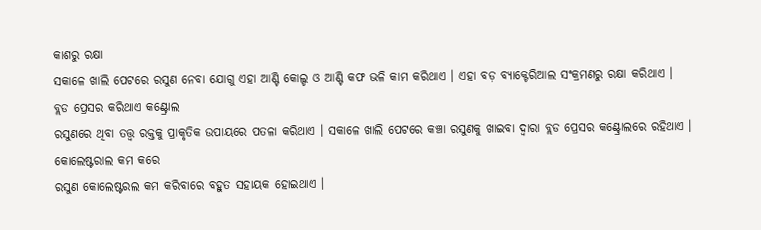କାଶରୁ ରକ୍ଷା
ସକାଳେ ଖାଲି ପେଟରେ ରସୁଣ ନେବା ଯୋଗୁ ଏହା ଆଣ୍ଟି କୋଲ୍ଡ ଓ ଆଣ୍ଟି କଫ ଭଳି କାମ କରିଥାଏ । ଏହା ବଡ଼ ବ୍ୟାକ୍ଟେରିଆଲ ସଂକ୍ରମଣରୁ ରକ୍ଷା କରିଥାଏ ।
ବ୍ଲଡ ପ୍ରେସର କରିଥାଏ କଣ୍ଟ୍ରୋଲ
ରସୁଣରେ ଥିବା ତତ୍ତ୍ୱ ରକ୍ତକୁ ପ୍ରାକୃତିକ ଉପାୟରେ ପତଳା କରିଥାଏ । ସକାଳେ ଖାଲି ପେଟରେ କଞ୍ଚା ରସୁଣକୁ ଖାଇବା ଦ୍ୱାରା ବ୍ଲଡ ପ୍ରେସର କଣ୍ଟ୍ରୋଲରେ ରହିଥାଏ ।
କୋଲେଷ୍ଟରାଲ କମ କରେ
ରସୁଣ କୋଲେଷ୍ଟରଲ କମ କରିବାରେ ବହୁତ ସହାୟକ ହୋଇଥାଏ ।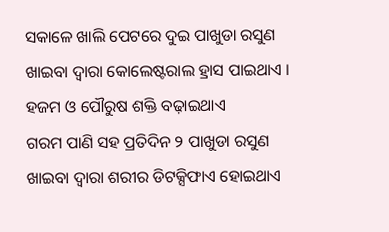ସକାଳେ ଖାଲି ପେଟରେ ଦୁଇ ପାଖୁଡା ରସୁଣ ଖାଇବା ଦ୍ୱାରା କୋଲେଷ୍ଟରାଲ ହ୍ରାସ ପାଇଥାଏ ।
ହଜମ ଓ ପୌରୁଷ ଶକ୍ତି ବଢ଼ାଇଥାଏ
ଗରମ ପାଣି ସହ ପ୍ରତିଦିନ ୨ ପାଖୁଡା ରସୁଣ ଖାଇବା ଦ୍ୱାରା ଶରୀର ଡିଟକ୍ସିଫାଏ ହୋଇଥାଏ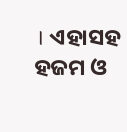। ଏହାସହ ହଜମ ଓ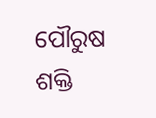ପୌରୁଷ ଶକ୍ତି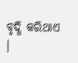ବୃଦ୍ଧି କରିଥାଏ ।